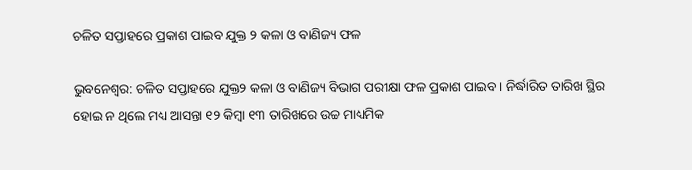ଚଳିତ ସପ୍ତାହରେ ପ୍ରକାଶ ପାଇବ ଯୁକ୍ତ ୨ କଳା ଓ ବାଣିଜ୍ୟ ଫଳ

ଭୁବନେଶ୍ୱର: ଚଳିତ ସପ୍ତାହରେ ଯୁକ୍ତ୨ କଳା ଓ ବାଣିଜ୍ୟ ବିଭାଗ ପରୀକ୍ଷା ଫଳ ପ୍ରକାଶ ପାଇବ । ନିର୍ଦ୍ଧାରିତ ତାରିଖ ସ୍ଥିର ହୋଇ ନ ଥିଲେ ମଧ୍ୟ ଆସନ୍ତା ୧୨ କିମ୍ବା ୧୩ ତାରିଖରେ ଉଚ୍ଚ ମାଧ୍ୟମିକ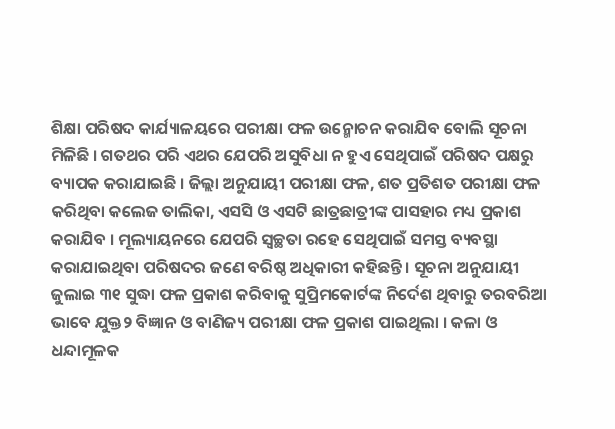ଶିକ୍ଷା ପରିଷଦ କାର୍ଯ୍ୟାଳୟରେ ପରୀକ୍ଷା ଫଳ ଉନ୍ମୋଚନ କରାଯିବ ବୋଲି ସୂଚନା ମିଳିଛି । ଗତଥର ପରି ଏଥର ଯେପରି ଅସୁବିଧା ନ ହୁଏ ସେଥିପାଇଁ ପରିଷଦ ପକ୍ଷରୁ ବ୍ୟାପକ କରାଯାଇଛି । ଜିଲ୍ଲା ଅନୁଯାୟୀ ପରୀକ୍ଷା ଫଳ, ଶତ ପ୍ରତିଶତ ପରୀକ୍ଷା ଫଳ କରିଥିବା କଲେଜ ତାଲିକା, ଏସସି ଓ ଏସଟି ଛାତ୍ରଛାତ୍ରୀଙ୍କ ପାସହାର ମଧ୍ୟ ପ୍ରକାଶ କରାଯିବ । ମୂଲ୍ୟାୟନରେ ଯେପରି ସ୍ୱଚ୍ଛତା ରହେ ସେଥିପାଇଁ ସମସ୍ତ ବ୍ୟବସ୍ଥା କରାଯାଇଥିବା ପରିଷଦର ଜଣେ ବରିଷ୍ଠ ଅଧିକାରୀ କହିଛନ୍ତି । ସୂଚନା ଅନୁଯାୟୀ ଜୁଲାଇ ୩୧ ସୁଦ୍ଧା ଫଳ ପ୍ରକାଶ କରିବାକୁ ସୁପ୍ରିମକୋର୍ଟଙ୍କ ନିର୍ଦେଶ ଥିବାରୁ ତରବରିଆ ଭାବେ ଯୁକ୍ତ୨ ବିଜ୍ଞାନ ଓ ବାଣିଜ୍ୟ ପରୀକ୍ଷା ଫଳ ପ୍ରକାଶ ପାଇଥିଲା । କଳା ଓ ଧନ୍ଦାମୂଳକ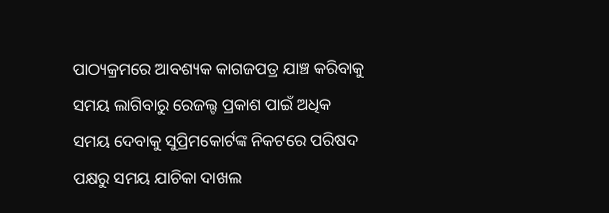ପାଠ୍ୟକ୍ରମରେ ଆବଶ୍ୟକ କାଗଜପତ୍ର ଯାଞ୍ଚ କରିବାକୁ ସମୟ ଲାଗିବାରୁ ରେଜଲ୍ଟ ପ୍ରକାଶ ପାଇଁ ଅଧିକ ସମୟ ଦେବାକୁ ସୁପ୍ରିମକୋର୍ଟଙ୍କ ନିକଟରେ ପରିଷଦ ପକ୍ଷରୁ ସମୟ ଯାଚିକା ଦାଖଲ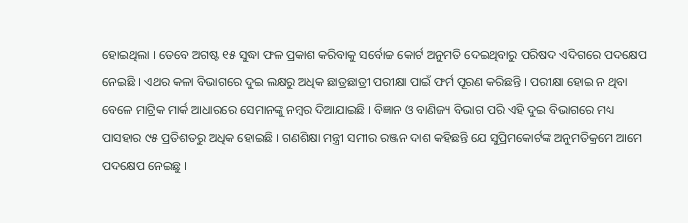ହୋଇଥିଲା । ତେବେ ଅଗଷ୍ଟ ୧୫ ସୁଦ୍ଧା ଫଳ ପ୍ରକାଶ କରିବାକୁ ସର୍ବୋଚ୍ଚ କୋର୍ଟ ଅନୁମତି ଦେଇଥିବାରୁ ପରିଷଦ ଏଦିଗରେ ପଦକ୍ଷେପ ନେଇଛି । ଏଥର କଳା ବିଭାଗରେ ଦୁଇ ଲକ୍ଷରୁ ଅଧିକ ଛାତ୍ରଛାତ୍ରୀ ପରୀକ୍ଷା ପାଇଁ ଫର୍ମ ପୂରଣ କରିଛନ୍ତି । ପରୀକ୍ଷା ହୋଇ ନ ଥିବା ବେଳେ ମାଟ୍ରିକ ମାର୍କ ଆଧାରରେ ସେମାନଙ୍କୁ ନମ୍ବର ଦିଆଯାଇଛି । ବିଜ୍ଞାନ ଓ ବାଣିଜ୍ୟ ବିଭାଗ ପରି ଏହି ଦୁଇ ବିଭାଗରେ ମଧ୍ୟ ପାସହାର ୯୫ ପ୍ରତିଶତରୁ ଅଧିକ ହୋଇଛି । ଗଣଶିକ୍ଷା ମନ୍ତ୍ରୀ ସମୀର ରଞ୍ଜନ ଦାଶ କହିଛନ୍ତି ଯେ ସୁପ୍ରିମକୋର୍ଟଙ୍କ ଅନୁମତିକ୍ରମେ ଆମେ ପଦକ୍ଷେପ ନେଇଛୁ ।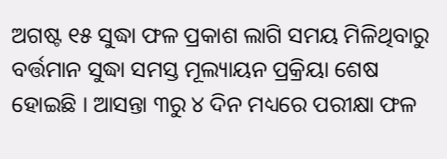ଅଗଷ୍ଟ ୧୫ ସୁଦ୍ଧା ଫଳ ପ୍ରକାଶ ଲାଗି ସମୟ ମିଳିଥିବାରୁ ବର୍ତ୍ତମାନ ସୁଦ୍ଧା ସମସ୍ତ ମୂଲ୍ୟାୟନ ପ୍ରକ୍ରିୟା ଶେଷ ହୋଇଛି । ଆସନ୍ତା ୩ରୁ ୪ ଦିନ ମଧ୍ୟରେ ପରୀକ୍ଷା ଫଳ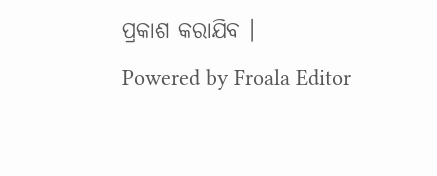ପ୍ରକାଶ କରାଯିବ ।
Powered by Froala Editor